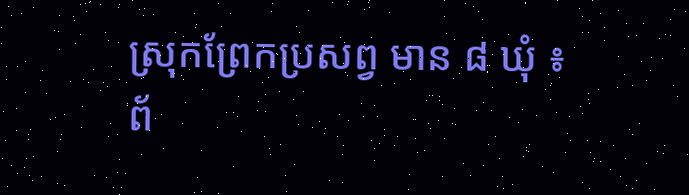ស្រុកព្រែកប្រសព្វ មាន ៨ ឃុំ ៖
ព័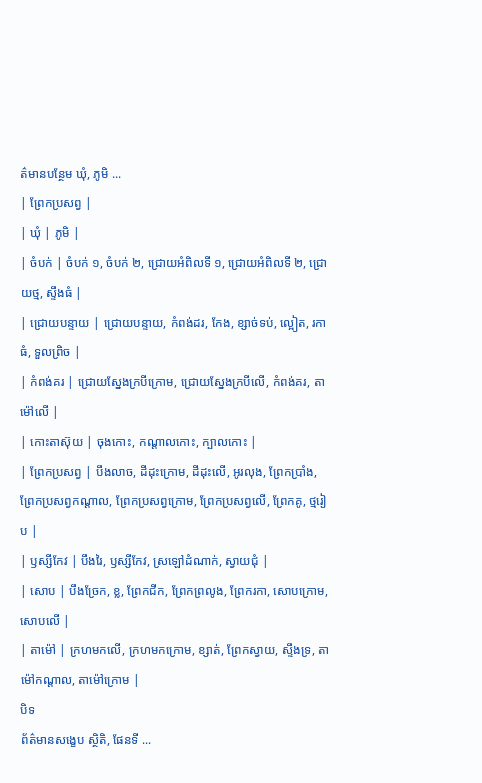ត៌មានបន្ថែម ឃុំ, ភូមិ ...
| ព្រែកប្រសព្វ |
| ឃុំ | ភូមិ |
| ចំបក់ | ចំបក់ ១, ចំបក់ ២, ជ្រោយអំពិលទី ១, ជ្រោយអំពិលទី ២, ជ្រោយថ្ម, ស្ទឹងធំ |
| ជ្រោយបន្ទាយ | ជ្រោយបន្ទាយ, កំពង់ដរ, កែង, ខ្សាច់ទប់, ល្អៀត, រកាធំ, ទួលព្រិច |
| កំពង់គរ | ជ្រោយស្នែងក្របីក្រោម, ជ្រោយស្នែងក្របីលើ, កំពង់គរ, តាម៉ៅលើ |
| កោះតាស៊ុយ | ចុងកោះ, កណ្ដាលកោះ, ក្បាលកោះ |
| ព្រែកប្រសព្វ | បឹងលាច, ដីដុះក្រោម, ដីដុះលើ, អូរលុង, ព្រែកប្រាំង, ព្រែកប្រសព្វកណ្ដាល, ព្រែកប្រសព្វក្រោម, ព្រែកប្រសព្វលើ, ព្រែកគូ, ថ្មរៀប |
| ឫស្សីកែវ | បឹងរៃ, ឫស្សីកែវ, ស្រឡៅដំណាក់, ស្វាយជុំ |
| សោប | បឹងច្រែក, ខ្ល, ព្រែកជីក, ព្រែកព្រលូង, ព្រែករកា, សោបក្រោម, សោបលើ |
| តាម៉ៅ | ក្រហមកលើ, ក្រហមកក្រោម, ខ្សាត់, ព្រែកស្វាយ, ស្ទឹងទ្រ, តាម៉ៅកណ្ដាល, តាម៉ៅក្រោម |
បិទ
ព័ត៌មានសង្ខេប ស្ថិតិ, ផែនទី ...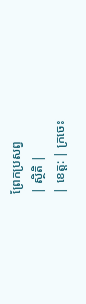ព្រែកប្រសព្វ
| ស្ថិតិ |
| ខេត្ត: | ក្រចេះ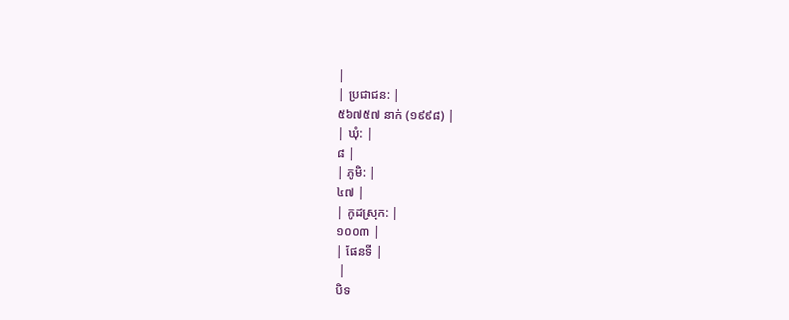|
| ប្រជាជន: |
៥៦៧៥៧ នាក់ (១៩៩៨) |
| ឃុំ: |
៨ |
| ភូមិ: |
៤៧ |
| កូដស្រុក: |
១០០៣ |
| ផែនទី |
 |
បិទ